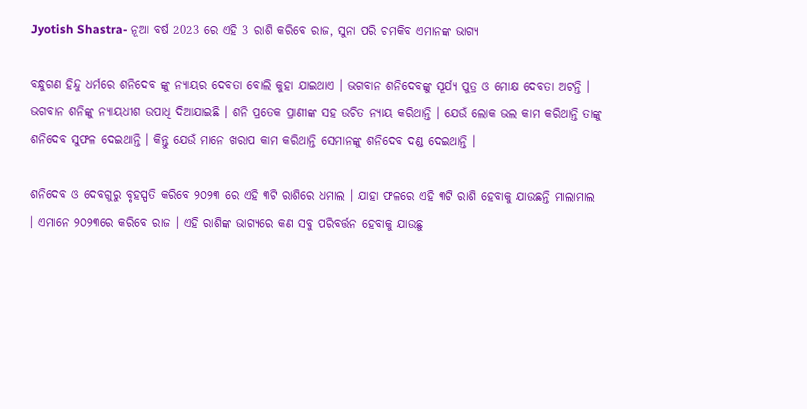Jyotish Shastra- ନୂଆ ବର୍ଷ 2023 ରେ ଏହି 3 ରାଶି କରିବେ ରାଜ, ସୁନା ପରି ଚମକିବ ଏମାନଙ୍କ ଭାଗ୍ୟ

ବନ୍ଧୁଗଣ ହିନ୍ଦୁ ଧର୍ମରେ ଶନିଦେବ ଙ୍କୁ ନ୍ୟାୟର ଦେବତା ବୋଲି କୁହା ଯାଇଥାଏ । ଭଗବାନ ଶନିଦେବଙ୍କୁ ସୂର୍ଯ୍ୟ ପୁତ୍ର ଓ ମୋକ୍ଷ ଦେବତା ଅଟନ୍ତି । ଭଗବାନ ଶନିଙ୍କୁ ନ୍ୟାୟଧୀଶ ଉପାଧି ଦିଆଯାଇଛି । ଶନି ପ୍ରତେକ ପ୍ରାଣୀଙ୍କ ସହ ଉଚିତ ନ୍ୟାୟ କରିଥାନ୍ତି । ଯେଉଁ ଲୋକ ଭଲ କାମ କରିଥାନ୍ତି ତାଙ୍କୁ ଶନିଦେବ ସୁଫଳ ଦେଇଥାନ୍ତି । କିନ୍ତୁ ଯେଉଁ ମାନେ ଖରାପ କାମ କରିଥାନ୍ତି ସେମାନଙ୍କୁ ଶନିଦେବ ଦଣ୍ଡ ଦେଇଥାନ୍ତି ।

ଶନିଦେବ ଓ ଦେବଗୁରୁ ବୃହସ୍ପତି କରିବେ ୨୦୨୩ ରେ ଏହି ୩ଟି ରାଶିରେ ଧମାଲ । ଯାହା ଫଳରେ ଏହି ୩ଟି ରାଶି ହେବାକୁ ଯାଉଛନ୍ତି ମାଲାମାଲ । ଏମାନେ ୨୦୨୩ରେ କରିବେ ରାଜ । ଏହି ରାଶିଙ୍କ ଭାଗ୍ୟରେ କଣ ସବୁ ପରିବର୍ତ୍ତନ ହେବାକୁ ଯାଉଛୁ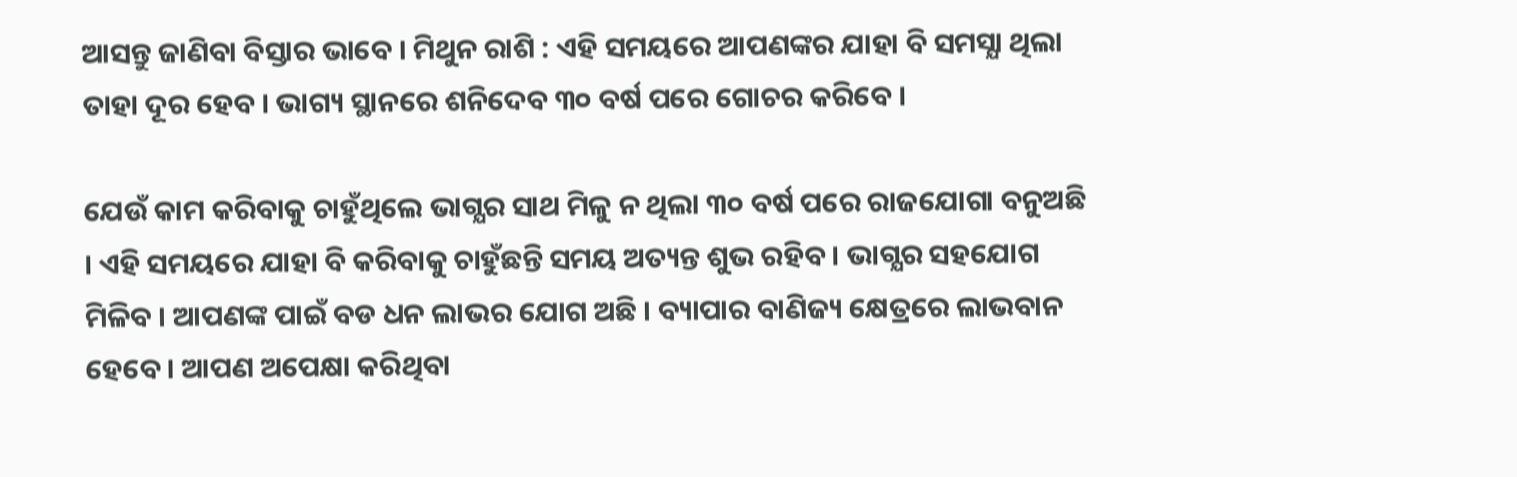ଆସନ୍ତୁ ଜାଣିବା ବିସ୍ତାର ଭାବେ । ମିଥୁନ ରାଶି : ଏହି ସମୟରେ ଆପଣଙ୍କର ଯାହା ବି ସମସ୍ଯା ଥିଲା ତାହା ଦୂର ହେବ । ଭାଗ୍ୟ ସ୍ଥାନରେ ଶନିଦେବ ୩୦ ବର୍ଷ ପରେ ଗୋଚର କରିବେ ।

ଯେଉଁ କାମ କରିବାକୁ ଚାହୁଁଥିଲେ ଭାଗ୍ଯର ସାଥ ମିଳୁ ନ ଥିଲା ୩୦ ବର୍ଷ ପରେ ରାଜଯୋଗା ବନୁଅଛି । ଏହି ସମୟରେ ଯାହା ବି କରିବାକୁ ଚାହୁଁଛନ୍ତି ସମୟ ଅତ୍ୟନ୍ତ ଶୁଭ ରହିବ । ଭାଗ୍ଯର ସହଯୋଗ ମିଳିବ । ଆପଣଙ୍କ ପାଇଁ ବଡ ଧନ ଲାଭର ଯୋଗ ଅଛି । ବ୍ୟାପାର ବାଣିଜ୍ୟ କ୍ଷେତ୍ରରେ ଲାଭବାନ ହେବେ । ଆପଣ ଅପେକ୍ଷା କରିଥିବା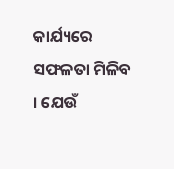କାର୍ଯ୍ୟରେ ସଫଳତା ମିଳିବ । ଯେଉଁ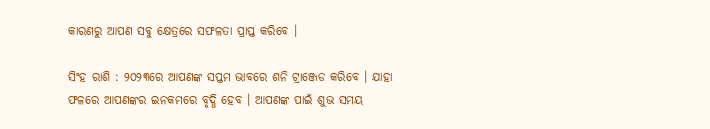କାରଣରୁ ଆପଣ ସବୁ କ୍ଷେତ୍ରରେ ସଫଳତା ପ୍ରାପ୍ତ କରିବେ ।

ସିଂହ ରାଶି : ୨୦୨୩ରେ ଆପଣଙ୍କ ସପ୍ତମ ଭାବରେ ଶନି ଟ୍ରାଞ୍ଜେଡ କରିବେ । ଯାହା ଫଳରେ ଆପଣଙ୍କର ଇନକମରେ ବୃଦ୍ଧି ହେବ । ଆପଣଙ୍କ ପାଇଁ ଶୁଭ ସମୟ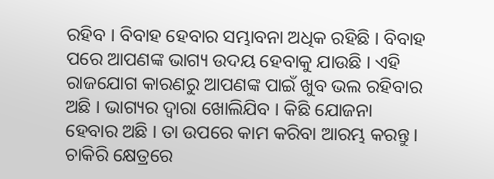ରହିବ । ବିବାହ ହେବାର ସମ୍ଭାବନା ଅଧିକ ରହିଛି । ବିବାହ ପରେ ଆପଣଙ୍କ ଭାଗ୍ୟ ଉଦୟ ହେବାକୁ ଯାଉଛି । ଏହି ରାଜଯୋଗ କାରଣରୁ ଆପଣଙ୍କ ପାଇଁ ଖୁବ ଭଲ ରହିବାର ଅଛି । ଭାଗ୍ୟର ଦ୍ଵାରା ଖୋଲିଯିବ । କିଛି ଯୋଜନା ହେବାର ଅଛି । ତା ଉପରେ କାମ କରିବା ଆରମ୍ଭ କରନ୍ତୁ । ଚାକିରି କ୍ଷେତ୍ରରେ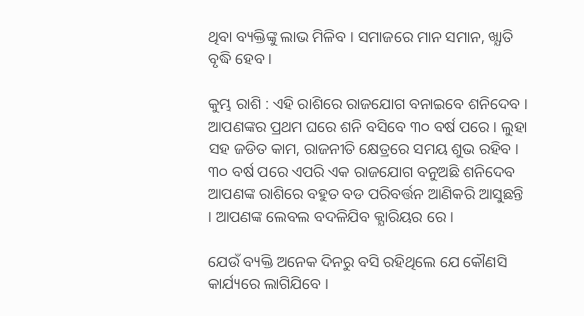ଥିବା ବ୍ୟକ୍ତିଙ୍କୁ ଲାଭ ମିଳିବ । ସମାଜରେ ମାନ ସମାନ, ଖ୍ଯାତି ବୃଦ୍ଧି ହେବ ।

କୁମ୍ଭ ରାଶି : ଏହି ରାଶିରେ ରାଜଯୋଗ ବନାଇବେ ଶନିଦେବ । ଆପଣଙ୍କର ପ୍ରଥମ ଘରେ ଶନି ବସିବେ ୩୦ ବର୍ଷ ପରେ । ଲୁହା ସହ ଜଡିତ କାମ, ରାଜନୀତି କ୍ଷେତ୍ରରେ ସମୟ ଶୁଭ ରହିବ । ୩୦ ବର୍ଷ ପରେ ଏପରି ଏକ ରାଜଯୋଗ ବନୁଅଛି ଶନିଦେବ ଆପଣଙ୍କ ରାଶିରେ ବହୁତ ବଡ ପରିବର୍ତ୍ତନ ଆଣିକରି ଆସୁଛନ୍ତି । ଆପଣଙ୍କ ଲେବଲ ବଦଳିଯିବ କ୍ଯାରିୟର ରେ ।

ଯେଉଁ ବ୍ୟକ୍ତି ଅନେକ ଦିନରୁ ବସି ରହିଥିଲେ ଯେ କୌଣସି କାର୍ଯ୍ୟରେ ଲାଗିଯିବେ ।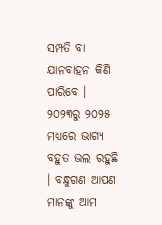ସମ୍ପତି ବା ଯାନବାହନ କିଣି ପାରିବେ । ୨୦୨୩ରୁ ୨୦୨୫ ମଧ୍ୟରେ ଭାଗ୍ୟ ବହୁତ ଭଲ ରହୁଛି । ବନ୍ଧୁଗଣ ଆପଣ ମାନଙ୍କୁ ଆମ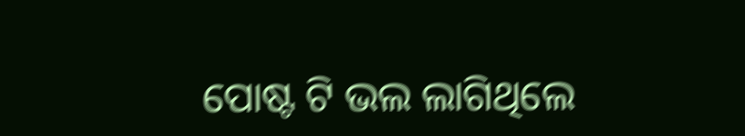ପୋଷ୍ଟ ଟି ଭଲ ଲାଗିଥିଲେ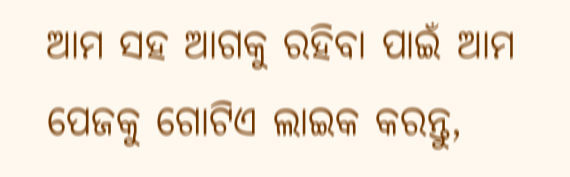ଆମ ସହ ଆଗକୁ ରହିବା ପାଇଁ ଆମ ପେଜକୁ ଗୋଟିଏ ଲାଇକ କରନ୍ତୁ,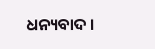ଧନ୍ୟବାଦ ।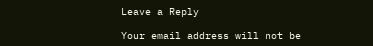Leave a Reply

Your email address will not be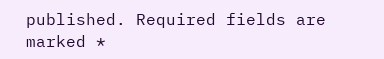published. Required fields are marked *